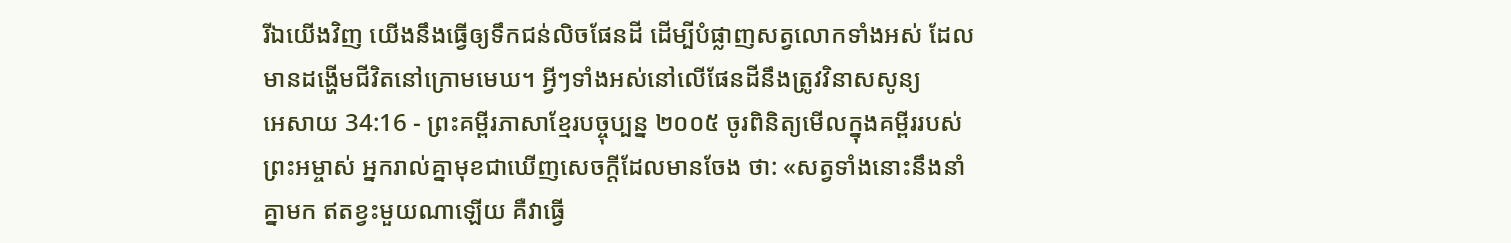រីឯយើងវិញ យើងនឹងធ្វើឲ្យទឹកជន់លិចផែនដី ដើម្បីបំផ្លាញសត្វលោកទាំងអស់ ដែលមានដង្ហើមជីវិតនៅក្រោមមេឃ។ អ្វីៗទាំងអស់នៅលើផែនដីនឹងត្រូវវិនាសសូន្យ
អេសាយ 34:16 - ព្រះគម្ពីរភាសាខ្មែរបច្ចុប្បន្ន ២០០៥ ចូរពិនិត្យមើលក្នុងគម្ពីររបស់ព្រះអម្ចាស់ អ្នករាល់គ្នាមុខជាឃើញសេចក្ដីដែលមានចែង ថា: «សត្វទាំងនោះនឹងនាំគ្នាមក ឥតខ្វះមួយណាឡើយ គឺវាធ្វើ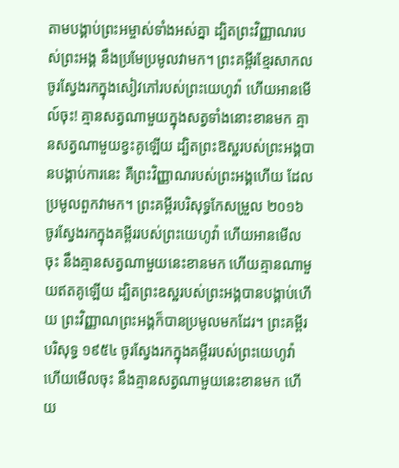តាមបង្គាប់ព្រះអម្ចាស់ទាំងអស់គ្នា ដ្បិតព្រះវិញ្ញាណរបស់ព្រះអង្គ នឹងប្រមែប្រមូលវាមក។ ព្រះគម្ពីរខ្មែរសាកល ចូរស្វែងរកក្នុងសៀវភៅរបស់ព្រះយេហូវ៉ា ហើយអានមើល៍ចុះ! គ្មានសត្វណាមួយក្នុងសត្វទាំងនោះខានមក គ្មានសត្វណាមួយខ្វះគូឡើយ ដ្បិតព្រះឱស្ឋរបស់ព្រះអង្គបានបង្គាប់ការនេះ គឺព្រះវិញ្ញាណរបស់ព្រះអង្គហើយ ដែលប្រមូលពួកវាមក។ ព្រះគម្ពីរបរិសុទ្ធកែសម្រួល ២០១៦ ចូរស្វែងរកក្នុងគម្ពីររបស់ព្រះយេហូវ៉ា ហើយអានមើលចុះ នឹងគ្មានសត្វណាមួយនេះខានមក ហើយគ្មានណាមួយឥតគូឡើយ ដ្បិតព្រះឧស្ឋរបស់ព្រះអង្គបានបង្គាប់ហើយ ព្រះវិញ្ញាណព្រះអង្គក៏បានប្រមូលមកដែរ។ ព្រះគម្ពីរបរិសុទ្ធ ១៩៥៤ ចូរស្វែងរកក្នុងគម្ពីររបស់ព្រះយេហូវ៉ា ហើយមើលចុះ នឹងគ្មានសត្វណាមួយនេះខានមក ហើយ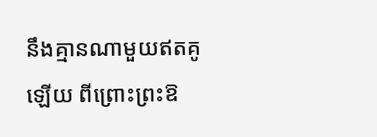នឹងគ្មានណាមួយឥតគូឡើយ ពីព្រោះព្រះឱ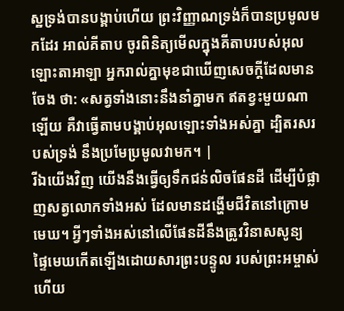ស្ឋទ្រង់បានបង្គាប់ហើយ ព្រះវិញ្ញាណទ្រង់ក៏បានប្រមូលមកដែរ អាល់គីតាប ចូរពិនិត្យមើលក្នុងគីតាបរបស់អុលឡោះតាអាឡា អ្នករាល់គ្នាមុខជាឃើញសេចក្ដីដែលមានចែង ថា: «សត្វទាំងនោះនឹងនាំគ្នាមក ឥតខ្វះមួយណាឡើយ គឺវាធ្វើតាមបង្គាប់អុលឡោះទាំងអស់គ្នា ដ្បិតរសរបស់ទ្រង់ នឹងប្រមែប្រមូលវាមក។ |
រីឯយើងវិញ យើងនឹងធ្វើឲ្យទឹកជន់លិចផែនដី ដើម្បីបំផ្លាញសត្វលោកទាំងអស់ ដែលមានដង្ហើមជីវិតនៅក្រោមមេឃ។ អ្វីៗទាំងអស់នៅលើផែនដីនឹងត្រូវវិនាសសូន្យ
ផ្ទៃមេឃកើតឡើងដោយសារព្រះបន្ទូល របស់ព្រះអម្ចាស់ ហើយ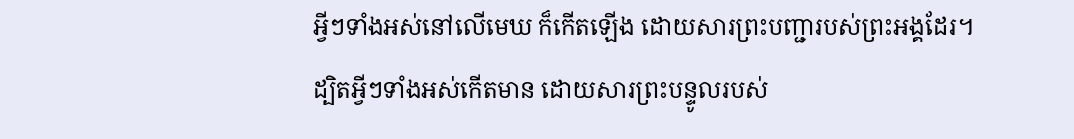អ្វីៗទាំងអស់នៅលើមេឃ ក៏កើតឡើង ដោយសារព្រះបញ្ជារបស់ព្រះអង្គដែរ។
ដ្បិតអ្វីៗទាំងអស់កើតមាន ដោយសារព្រះបន្ទូលរបស់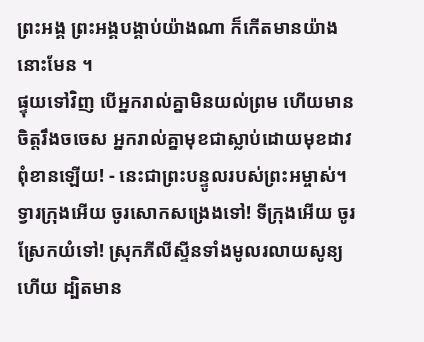ព្រះអង្គ ព្រះអង្គបង្គាប់យ៉ាងណា ក៏កើតមានយ៉ាងនោះមែន ។
ផ្ទុយទៅវិញ បើអ្នករាល់គ្នាមិនយល់ព្រម ហើយមានចិត្តរឹងចចេស អ្នករាល់គ្នាមុខជាស្លាប់ដោយមុខដាវពុំខានឡើយ! - នេះជាព្រះបន្ទូលរបស់ព្រះអម្ចាស់។
ទ្វារក្រុងអើយ ចូរសោកសង្រេងទៅ! ទីក្រុងអើយ ចូរស្រែកយំទៅ! ស្រុកភីលីស្ទីនទាំងមូលរលាយសូន្យហើយ ដ្បិតមាន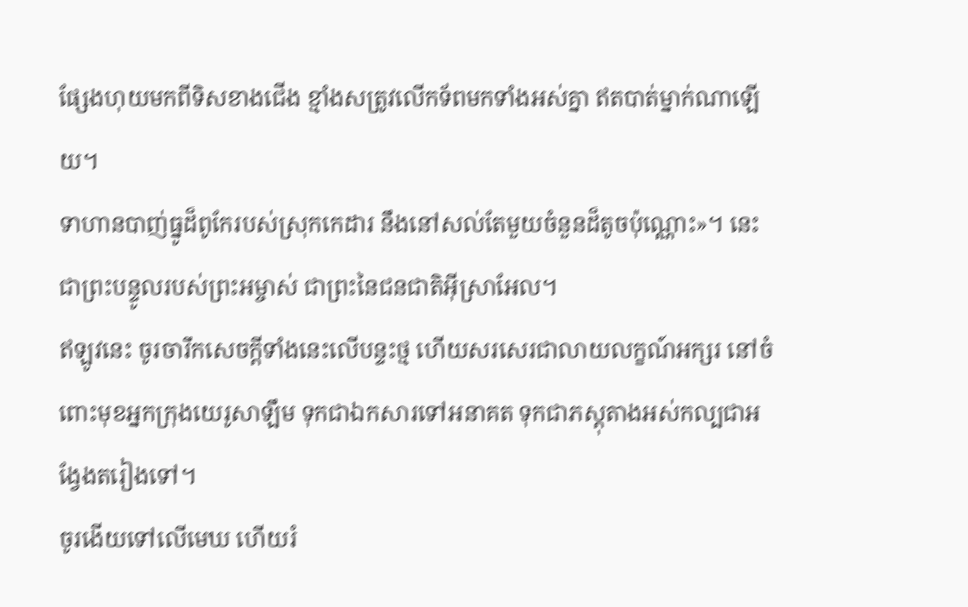ផ្សែងហុយមកពីទិសខាងជើង ខ្មាំងសត្រូវលើកទ័ពមកទាំងអស់គ្នា ឥតបាត់ម្នាក់ណាឡើយ។
ទាហានបាញ់ធ្នូដ៏ពូកែរបស់ស្រុកកេដារ នឹងនៅសល់តែមួយចំនួនដ៏តូចប៉ុណ្ណោះ»។ នេះជាព្រះបន្ទូលរបស់ព្រះអម្ចាស់ ជាព្រះនៃជនជាតិអ៊ីស្រាអែល។
ឥឡូវនេះ ចូរចារឹកសេចក្ដីទាំងនេះលើបន្ទះថ្ម ហើយសរសេរជាលាយលក្ខណ៍អក្សរ នៅចំពោះមុខអ្នកក្រុងយេរូសាឡឹម ទុកជាឯកសារទៅអនាគត ទុកជាភស្ដុតាងអស់កល្បជាអង្វែងតរៀងទៅ។
ចូរងើយទៅលើមេឃ ហើយរំ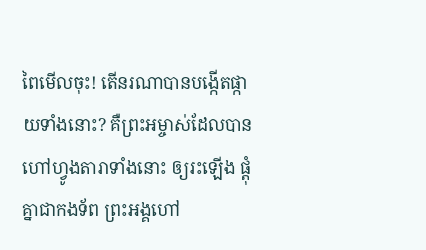ពៃមើលចុះ! តើនរណាបានបង្កើតផ្កាយទាំងនោះ? គឺព្រះអម្ចាស់ដែលបានហៅហ្វូងតារាទាំងនោះ ឲ្យរះឡើង ផ្ដុំគ្នាជាកងទ័ព ព្រះអង្គហៅ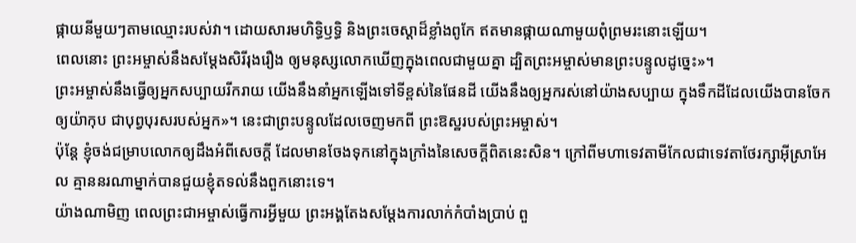ផ្កាយនីមួយៗតាមឈ្មោះរបស់វា។ ដោយសារមហិទ្ធិឫទ្ធិ និងព្រះចេស្ដាដ៏ខ្លាំងពូកែ ឥតមានផ្កាយណាមួយពុំព្រមរះនោះឡើយ។
ពេលនោះ ព្រះអម្ចាស់នឹងសម្តែងសិរីរុងរឿង ឲ្យមនុស្សលោកឃើញក្នុងពេលជាមួយគ្នា ដ្បិតព្រះអម្ចាស់មានព្រះបន្ទូលដូច្នេះ»។
ព្រះអម្ចាស់នឹងធ្វើឲ្យអ្នកសប្បាយរីករាយ យើងនឹងនាំអ្នកឡើងទៅទីខ្ពស់នៃផែនដី យើងនឹងឲ្យអ្នករស់នៅយ៉ាងសប្បាយ ក្នុងទឹកដីដែលយើងបានចែកឲ្យយ៉ាកុប ជាបុព្វបុរសរបស់អ្នក»។ នេះជាព្រះបន្ទូលដែលចេញមកពី ព្រះឱស្ឋរបស់ព្រះអម្ចាស់។
ប៉ុន្តែ ខ្ញុំចង់ជម្រាបលោកឲ្យដឹងអំពីសេចក្ដី ដែលមានចែងទុកនៅក្នុងក្រាំងនៃសេចក្ដីពិតនេះសិន។ ក្រៅពីមហាទេវតាមីកែលជាទេវតាថែរក្សាអ៊ីស្រាអែល គ្មាននរណាម្នាក់បានជួយខ្ញុំតទល់នឹងពួកនោះទេ។
យ៉ាងណាមិញ ពេលព្រះជាអម្ចាស់ធ្វើការអ្វីមួយ ព្រះអង្គតែងសម្តែងការលាក់កំបាំងប្រាប់ ពួ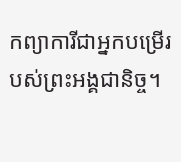កព្យាការីជាអ្នកបម្រើរបស់ព្រះអង្គជានិច្ច។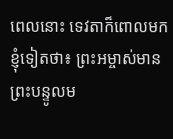ពេលនោះ ទេវតាក៏ពោលមកខ្ញុំទៀតថា៖ ព្រះអម្ចាស់មានព្រះបន្ទូលម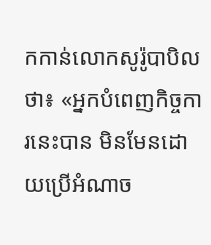កកាន់លោកសូរ៉ូបាបិលថា៖ «អ្នកបំពេញកិច្ចការនេះបាន មិនមែនដោយប្រើអំណាច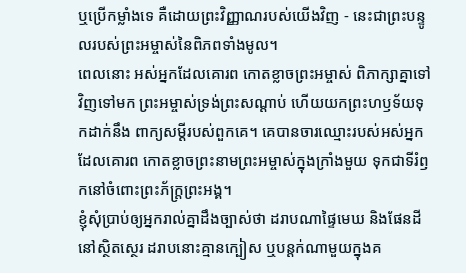ឬប្រើកម្លាំងទេ គឺដោយព្រះវិញ្ញាណរបស់យើងវិញ - នេះជាព្រះបន្ទូលរបស់ព្រះអម្ចាស់នៃពិភពទាំងមូល។
ពេលនោះ អស់អ្នកដែលគោរព កោតខ្លាចព្រះអម្ចាស់ ពិភាក្សាគ្នាទៅវិញទៅមក ព្រះអម្ចាស់ទ្រង់ព្រះសណ្ដាប់ ហើយយកព្រះហឫទ័យទុកដាក់នឹង ពាក្យសម្ដីរបស់ពួកគេ។ គេបានចារឈ្មោះរបស់អស់អ្នកដែលគោរព កោតខ្លាចព្រះនាមព្រះអម្ចាស់ក្នុងក្រាំងមួយ ទុកជាទីរំឭកនៅចំពោះព្រះភ័ក្ត្រព្រះអង្គ។
ខ្ញុំសុំប្រាប់ឲ្យអ្នករាល់គ្នាដឹងច្បាស់ថា ដរាបណាផ្ទៃមេឃ និងផែនដីនៅស្ថិតស្ថេរ ដរាបនោះគ្មានក្បៀស ឬបន្តក់ណាមួយក្នុងគ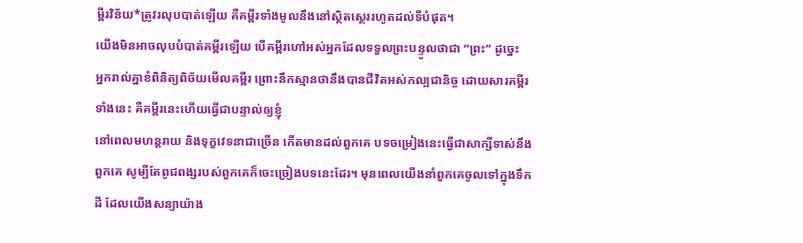ម្ពីរវិន័យ*ត្រូវរលុបបាត់ឡើយ គឺគម្ពីរទាំងមូលនឹងនៅស្ថិតស្ថេររហូតដល់ទីបំផុត។
យើងមិនអាចលុបបំបាត់គម្ពីរឡើយ បើគម្ពីរហៅអស់អ្នកដែលទទួលព្រះបន្ទូលថាជា “ព្រះ” ដូច្នេះ
អ្នករាល់គ្នាខំពិនិត្យពិច័យមើលគម្ពីរ ព្រោះនឹកស្មានថានឹងបានជីវិតអស់កល្បជានិច្ច ដោយសារគម្ពីរទាំងនេះ គឺគម្ពីរនេះហើយធ្វើជាបន្ទាល់ឲ្យខ្ញុំ
នៅពេលមហន្តរាយ និងទុក្ខវេទនាជាច្រើន កើតមានដល់ពួកគេ បទចម្រៀងនេះធ្វើជាសាក្សីទាស់នឹងពួកគេ សូម្បីតែពូជពង្សរបស់ពួកគេក៏ចេះច្រៀងបទនេះដែរ។ មុនពេលយើងនាំពួកគេចូលទៅក្នុងទឹកដី ដែលយើងសន្យាយ៉ាង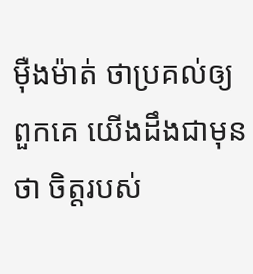ម៉ឺងម៉ាត់ ថាប្រគល់ឲ្យពួកគេ យើងដឹងជាមុនថា ចិត្តរបស់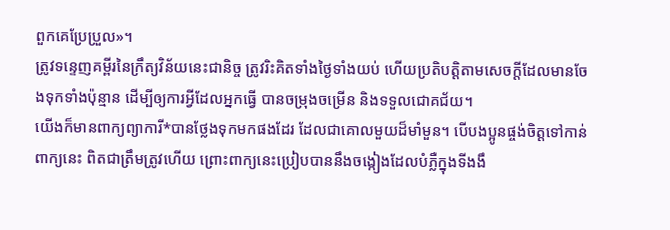ពួកគេប្រែប្រួល»។
ត្រូវទន្ទេញគម្ពីរនៃក្រឹត្យវិន័យនេះជានិច្ច ត្រូវរិះគិតទាំងថ្ងៃទាំងយប់ ហើយប្រតិបត្តិតាមសេចក្ដីដែលមានចែងទុកទាំងប៉ុន្មាន ដើម្បីឲ្យការអ្វីដែលអ្នកធ្វើ បានចម្រុងចម្រើន និងទទួលជោគជ័យ។
យើងក៏មានពាក្យព្យាការី*បានថ្លែងទុកមកផងដែរ ដែលជាគោលមួយដ៏មាំមួន។ បើបងប្អូនផ្ចង់ចិត្តទៅកាន់ពាក្យនេះ ពិតជាត្រឹមត្រូវហើយ ព្រោះពាក្យនេះប្រៀបបាននឹងចង្កៀងដែលបំភ្លឺក្នុងទីងងឹ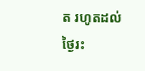ត រហូតដល់ថ្ងៃរះ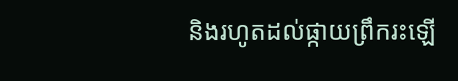និងរហូតដល់ផ្កាយព្រឹករះឡើ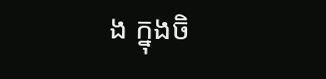ង ក្នុងចិ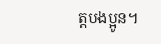ត្តបងប្អូន។